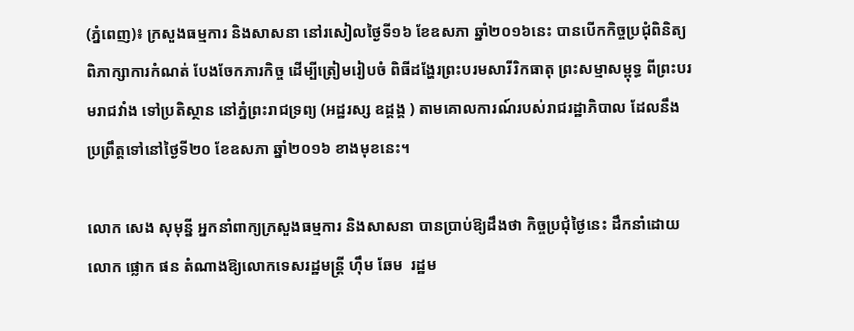(ភ្នំពេញ)៖ ក្រសួងធម្មការ និងសាសនា នៅរសៀលថ្ងៃទី១៦ ខែឧសភា ឆ្នាំ២០១៦នេះ បានបើកកិច្ចប្រជុំពិនិត្យ ពិភាក្សាការកំណត់ បែងចែកភារកិច្ច ដើម្បីត្រៀមរៀបចំ ពិធីដង្ហែរព្រះបរមសារីរិកធាតុ ព្រះសម្មាសម្ពុទ្ធ ពីព្រះបរមរាជវាំង ទៅប្រតិស្ថាន នៅភ្នំព្រះរាជទ្រព្យ (អដ្ឋរស្ស ឧដ្តង្គ ) តាមគោលការណ៍របស់រាជរដ្ឋាភិបាល ដែលនឹងប្រព្រឹត្តទៅនៅថ្ងៃទី២០ ខែឧសភា ឆ្នាំ២០១៦ ខាងមុខនេះ។

លោក សេង សុមុន្នី អ្នកនាំពាក្យក្រសួងធម្មការ និងសាសនា បានប្រាប់ឱ្យដឹងថា កិច្ចប្រជុំថ្ងៃនេះ ដឹកនាំដោយលោក ផ្លោក ផន តំណាងឱ្យលោកទេសរដ្ឋមន្ត្រី ហ៊ឹម ឆែម  រដ្ឋម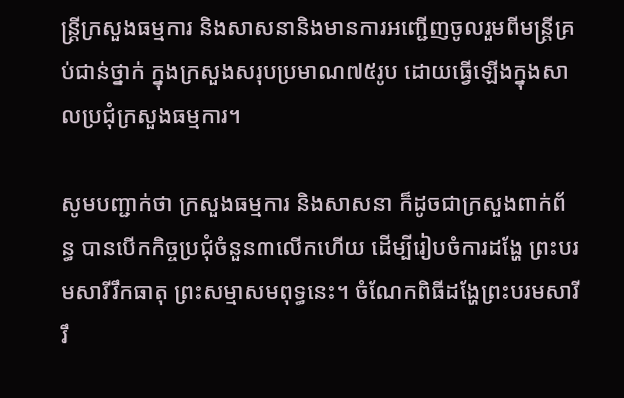ន្ត្រីក្រសួងធម្មការ និងសាសនានិងមានការអញ្ជើញចូលរួមពីមន្ត្រីគ្រប់ជាន់ថ្នាក់ ក្នុងក្រសួងសរុបប្រមាណ៧៥រូប ដោយធ្វើឡើងក្នុងសាលប្រជុំក្រសួងធម្មការ។

សូមបញ្ជាក់ថា ក្រសួងធម្មការ និងសាសនា ក៏ដូចជាក្រសួងពាក់ព័ន្ធ បានបើកកិច្ចប្រជុំចំនួន៣លើកហើយ ដើម្បីរៀបចំការដង្ហែ ព្រះបរមសារីរឹកធាតុ ព្រះសម្មាសមពុទ្ធនេះ។ ចំណែកពិធីដង្ហែព្រះបរមសារីរឹ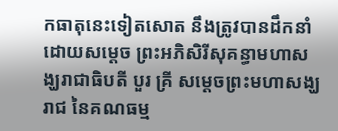កធាតុនេះទៀតសោត នឹងត្រូវបានដឹកនាំដោយសម្តេច ព្រះអភិសិរីសុគន្ធាមហាសង្ឃរាជាធិបតី បួរ គ្រី សម្តេចព្រះមហាសង្ឃរាជ នៃគណធម្ម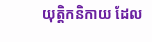យុត្តិកនិកាយ ដែល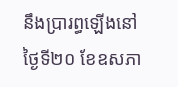នឹងប្រារព្ធឡើងនៅថ្ងៃទី២០ ខែឧសភា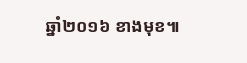ឆ្នាំ២០១៦ ខាងមុខ៕